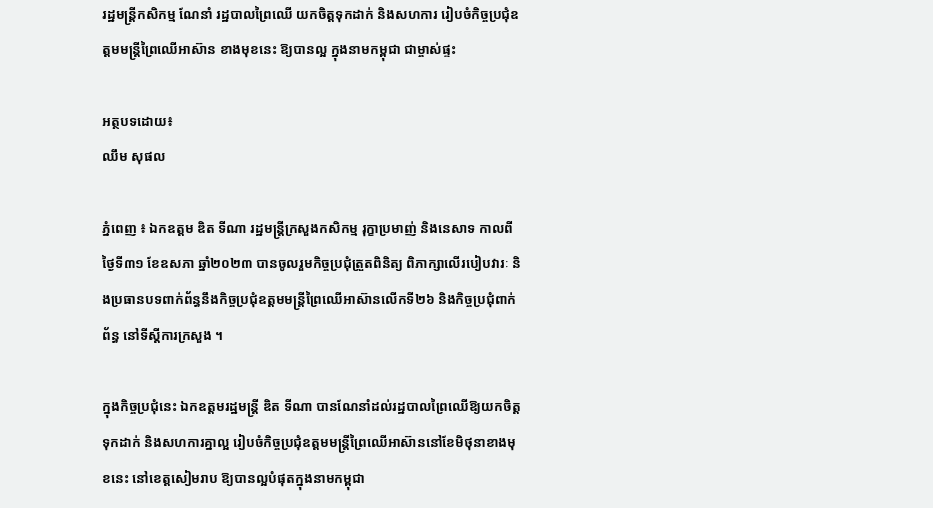រដ្ឋមន្ត្រីកសិកម្ម ណែនាំ រដ្ឋបាលព្រៃឈើ យកចិត្តទុកដាក់ និងសហការ រៀបចំកិច្ចប្រជុំឧត្តមមន្ត្រីព្រៃឈើអាស៊ាន ខាងមុខនេះ ឱ្យបានល្អ ក្នុងនាមកម្ពុជា ជាម្ចាស់ផ្ទះ

អត្ថបទដោយ៖
ឈឹម សុផល

ភ្នំពេញ ៖ ឯកឧត្តម ឌិត ទីណា រដ្ឋមន្ត្រីក្រសួងកសិកម្ម រុក្ខាប្រមាញ់ និងនេសាទ កាលពីថ្ងៃទី៣១ ខែឧសភា ឆ្នាំ២០២៣ បានចូលរួមកិច្ចប្រជុំត្រួតពិនិត្យ ពិភាក្សាលើរបៀបវារៈ និងប្រធានបទពាក់ព័ន្ធនឹងកិច្ចប្រជុំឧត្តមមន្ត្រីព្រៃឈើអាស៊ានលើកទី២៦ និងកិច្ចប្រជុំពាក់ព័ន្ធ នៅទីស្តីការក្រសួង ។

ក្នុងកិច្ចប្រជុំនេះ ឯកឧត្តមរដ្ឋមន្ត្រី ឌិត ទីណា បានណែនាំដល់រដ្ឋបាលព្រៃឈើឱ្យយកចិត្តទុកដាក់ និងសហការគ្នាល្អ រៀបចំកិច្ចប្រជុំឧត្តមមន្ត្រីព្រៃឈើអាស៊ាននៅខែមិថុនាខាងមុខនេះ នៅខេត្តសៀមរាប ឱ្យបានល្អបំផុតក្នុងនាមកម្ពុជា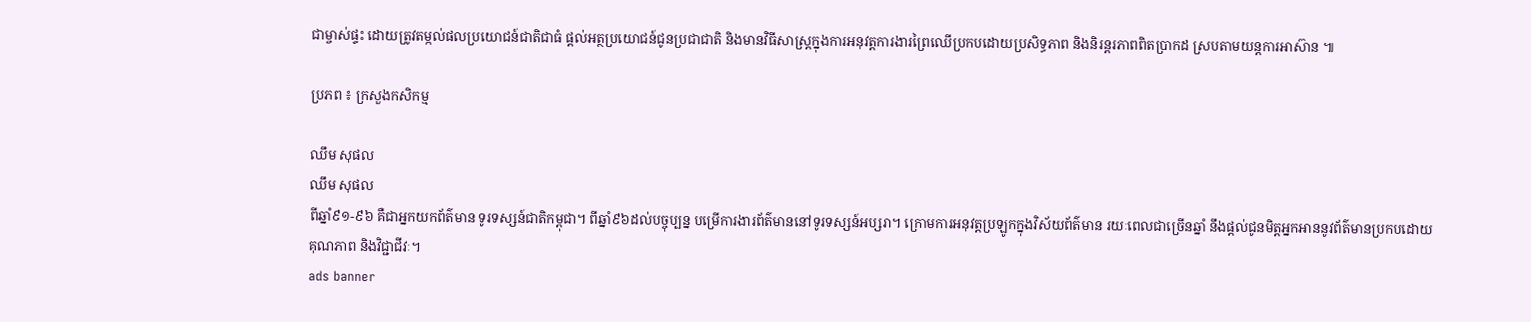ជាម្ចាស់ផ្ទះ ដោយត្រូវតម្កល់ផលប្រយោជន៍ជាតិជាធំ ផ្តល់អត្ថប្រយោជន៍ជូនប្រជាជាតិ និងមានវិធីសាស្ត្រក្នុងការអនុវត្តការងារព្រៃឈើប្រកបដោយប្រសិទ្ធភាព និងនិរន្តរភាពពិតប្រាកដ ស្របតាមយន្តការអាស៊ាន ៕

ប្រភព ៖ ក្រសួងកសិកម្ម

ឈឹម សុផល
ឈឹម សុផល
ពីឆ្នាំ៩១-៩៦ គឺជាអ្នកយកព័ត៌មាន ទូរទស្សន៍ជាតិកម្ពុជា។ ពីឆ្នាំ៩៦ដល់បច្ចុប្បន្ន បម្រើការងារព័ត៌មាននៅទូរទស្សន៍អប្សរា។ ក្រោមការអនុវត្តប្រឡូកក្នុងវិស័យព័ត៌មាន រយៈពេលជាច្រើនឆ្នាំ នឹងផ្ដល់ជូនមិត្តអ្នកអាននូវព័ត៌មានប្រកបដោយគុណភាព និងវិជ្ជាជីវៈ។
ads banner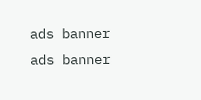ads banner
ads banner